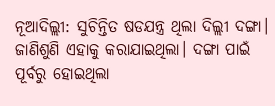ନୂଆଦିଲ୍ଲୀ: ସୁଚିନ୍ତିତ ଷଡଯନ୍ତ୍ର ଥିଲା ଦିଲ୍ଲୀ ଦଙ୍ଗା। ଜାଣିଶୁଣି ଏହାକୁ କରାଯାଇଥିଲା। ଦଙ୍ଗା ପାଇଁ ପୂର୍ବରୁ ହୋଇଥିଲା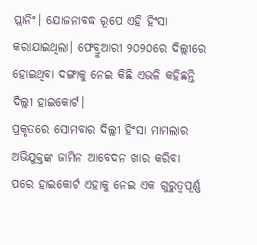ପ୍ଲାନିଂ। ଯୋଜନାବଦ୍ଧ ରୂପେ ଏହି ହିଂସା କରାଯାଇଥିଲା। ଫେବ୍ରୁଆରୀ ୨୦୨୦ରେ ଦିଲ୍ଲୀରେ ହୋଇଥିବା ଦଙ୍ଗାକୁ ନେଇ କିଛି ଏଭଳି କହିଛନ୍ତି ଦିଲ୍ଲୀ ହାଇକୋର୍ଟ।
ପ୍ରକୃତରେ ସୋମବାର ଦିଲ୍ଲୀ ହିଂସା ମାମଲାର ଅଭିଯୁକ୍ତଙ୍କ ଜାମିନ ଆବେଦନ ଖାର କରିବା ପରେ ହାଇକୋର୍ଟ ଏହାକୁ ନେଇ ଏକ ଗୁରୁତ୍ୱପୂର୍ଣ୍ଣ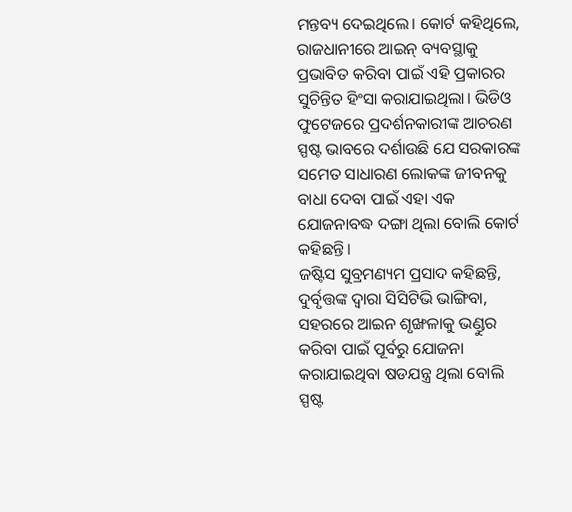ମନ୍ତବ୍ୟ ଦେଇଥିଲେ। କୋର୍ଟ କହିଥିଲେ, ରାଜଧାନୀରେ ଆଇନ୍ ବ୍ୟବସ୍ଥାକୁ ପ୍ରଭାବିତ କରିବା ପାଇଁ ଏହି ପ୍ରକାରର ସୁଚିନ୍ତିତ ହିଂସା କରାଯାଇଥିଲା। ଭିଡିଓ ଫୁଟେଜରେ ପ୍ରଦର୍ଶନକାରୀଙ୍କ ଆଚରଣ ସ୍ପଷ୍ଟ ଭାବରେ ଦର୍ଶାଉଛି ଯେ ସରକାରଙ୍କ ସମେତ ସାଧାରଣ ଲୋକଙ୍କ ଜୀବନକୁ ବାଧା ଦେବା ପାଇଁ ଏହା ଏକ ଯୋଜନାବଦ୍ଧ ଦଙ୍ଗା ଥିଲା ବୋଲି କୋର୍ଟ କହିଛନ୍ତି।
ଜଷ୍ଟିସ ସୁବ୍ରମଣ୍ୟମ ପ୍ରସାଦ କହିଛନ୍ତି, ଦୁର୍ବୃତ୍ତଙ୍କ ଦ୍ୱାରା ସିସିଟିଭି ଭାଙ୍ଗିବା, ସହରରେ ଆଇନ ଶୃଙ୍ଖଳାକୁ ଭଣ୍ଡୁର କରିବା ପାଇଁ ପୂର୍ବରୁ ଯୋଜନା କରାଯାଇଥିବା ଷଡଯନ୍ତ୍ର ଥିଲା ବୋଲି ସ୍ପଷ୍ଟ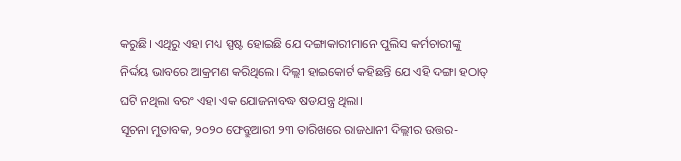କରୁଛି। ଏଥିରୁ ଏହା ମଧ୍ୟ ସ୍ପଷ୍ଟ ହୋଇଛି ଯେ ଦଙ୍ଗାକାରୀମାନେ ପୁଲିସ କର୍ମଚାରୀଙ୍କୁ ନିର୍ଦ୍ଦୟ ଭାବରେ ଆକ୍ରମଣ କରିଥିଲେ। ଦିଲ୍ଲୀ ହାଇକୋର୍ଟ କହିଛନ୍ତି ଯେ ଏହି ଦଙ୍ଗା ହଠାତ୍ ଘଟି ନଥିଲା ବରଂ ଏହା ଏକ ଯୋଜନାବଦ୍ଧ ଷଡଯନ୍ତ୍ର ଥିଲା।
ସୂଚନା ମୁତାବକ, ୨୦୨୦ ଫେବ୍ରୁଆରୀ ୨୩ ତାରିଖରେ ରାଜଧାନୀ ଦିଲ୍ଲୀର ଉତ୍ତର-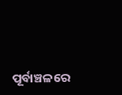ପୂର୍ବାଞ୍ଚଳରେ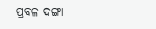ପ୍ରବଳ ଦଙ୍ଗା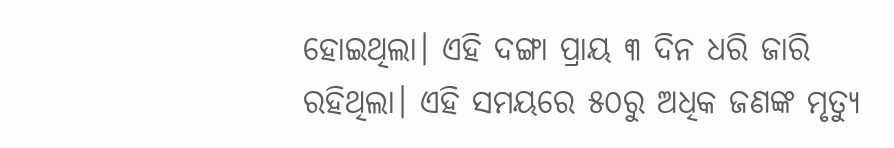ହୋଇଥିଲା। ଏହି ଦଙ୍ଗା ପ୍ରାୟ ୩ ଦିନ ଧରି ଜାରି ରହିଥିଲା। ଏହି ସମୟରେ ୫୦ରୁ ଅଧିକ ଜଣଙ୍କ ମୃତ୍ୟୁ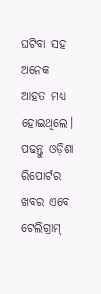ଘଟିବା ସହ ଅନେକ ଆହତ ମଧ୍ୟ ହୋଇଥିଲେ।
ପଢନ୍ତୁ ଓଡ଼ିଶା ରିପୋର୍ଟର ଖବର ଏବେ ଟେଲିଗ୍ରାମ୍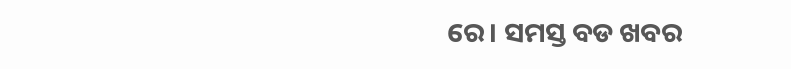ରେ। ସମସ୍ତ ବଡ ଖବର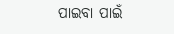ପାଇବା ପାଇଁ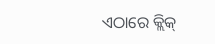ଏଠାରେ କ୍ଲିକ୍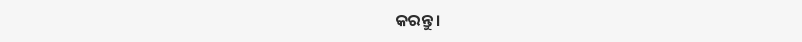କରନ୍ତୁ।